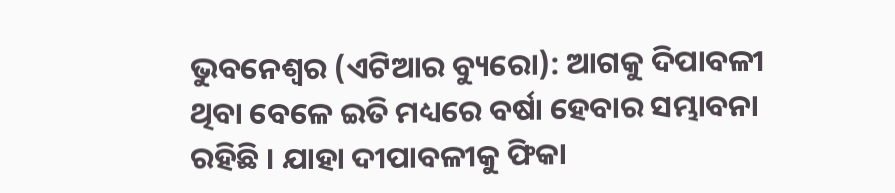ଭୁବନେଶ୍ୱର (ଏଟିଆର ବ୍ୟୁରୋ): ଆଗକୁ ଦିପାବଳୀ ଥିବା ବେଳେ ଇତି ମଧ୍ୟରେ ବର୍ଷା ହେବାର ସମ୍ଭାବନା ରହିଛି । ଯାହା ଦୀପାବଳୀକୁ ଫିକା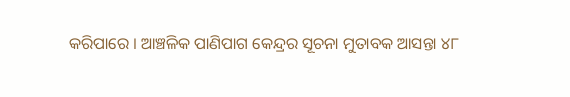କରିପାରେ । ଆଞ୍ଚଳିକ ପାଣିପାଗ କେନ୍ଦ୍ରର ସୂଚନା ମୁତାବକ ଆସନ୍ତା ୪୮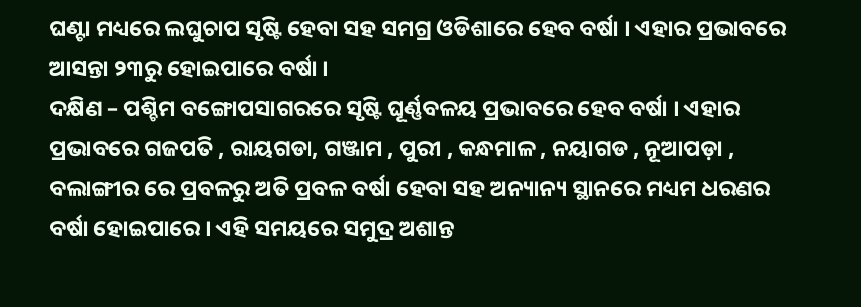ଘଣ୍ଟା ମଧ୍ୟରେ ଲଘୁଚାପ ସୃଷ୍ଟି ହେବା ସହ ସମଗ୍ର ଓଡିଶାରେ ହେବ ବର୍ଷା । ଏହାର ପ୍ରଭାବରେ ଆସନ୍ତା ୨୩ରୁ ହୋଇପାରେ ବର୍ଷା ।
ଦକ୍ଷିଣ – ପଶ୍ଚିମ ବଙ୍ଗୋପସାଗରରେ ସୃଷ୍ଟି ଘୂର୍ଣ୍ଣବଳୟ ପ୍ରଭାବରେ ହେବ ବର୍ଷା । ଏହାର ପ୍ରଭାବରେ ଗଜପତି , ରାୟଗଡା, ଗଞ୍ଜାମ , ପୁରୀ , କନ୍ଧମାଳ , ନୟାଗଡ , ନୂଆପଡ଼ା , ବଲାଙ୍ଗୀର ରେ ପ୍ରବଳରୁ ଅତି ପ୍ରବଳ ବର୍ଷା ହେବା ସହ ଅନ୍ୟାନ୍ୟ ସ୍ଥାନରେ ମଧ୍ୟମ ଧରଣର ବର୍ଷା ହୋଇପାରେ । ଏହି ସମୟରେ ସମୁଦ୍ର ଅଶାନ୍ତ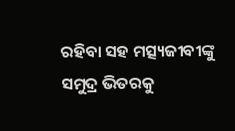ରହିବା ସହ ମତ୍ସ୍ୟଜୀବୀଙ୍କୁ ସମୁଦ୍ର ଭିତରକୁ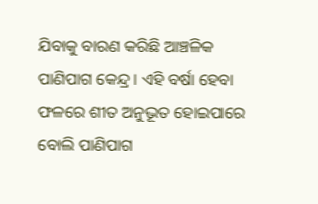ଯିବାକୁ ବାରଣ କରିଛି ଆଞ୍ଚଳିକ ପାଣିପାଗ କେନ୍ଦ୍ର । ଏହି ବର୍ଷା ହେବା ଫଳରେ ଶୀତ ଅନୁଭୂତ ହୋଇପାରେ ବୋଲି ପାଣିପାଗ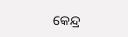କେନ୍ଦ୍ର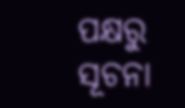ପକ୍ଷରୁ ସୂଚନା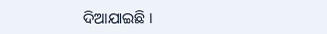ଦିଆଯାଇଛି ।